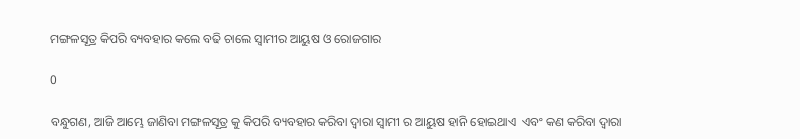ମଙ୍ଗଳସୂତ୍ର କିପରି ବ୍ୟବହାର କଲେ ବଢି ଚାଲେ ସ୍ବାମୀର ଆୟୁଷ ଓ ରୋଜଗାର

0

ବନ୍ଧୁଗଣ, ଆଜି ଆମ୍ଭେ ଜାଣିବା ମଙ୍ଗଳସୂତ୍ର କୁ କିପରି ବ୍ୟବହାର କରିବା ଦ୍ଵାରା ସ୍ଵାମୀ ର ଆୟୁଷ ହାନି ହୋଇଥାଏ  ଏବଂ କଣ କରିବା ଦ୍ଵାରା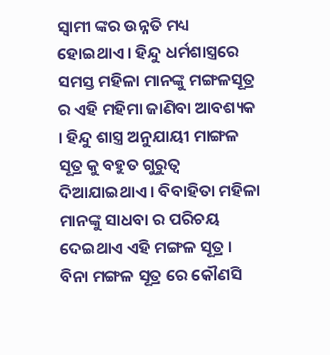ସ୍ଵାମୀ ଙ୍କର ଉନ୍ନତି ମଧ୍ୟ ହୋଇଥାଏ । ହିନ୍ଦୁ ଧର୍ମଶାସ୍ତ୍ରରେ ସମସ୍ତ ମହିଳା ମାନଙ୍କୁ ମଙ୍ଗଳସୂତ୍ର ର ଏହି ମହିମା ଜାଣିବା ଆବଶ୍ୟକ । ହିନ୍ଦୁ ଶାସ୍ତ୍ର ଅନୁଯାୟୀ ମାଙ୍ଗଳ ସୂତ୍ର କୁ ବହୁତ ଗୁରୁତ୍ଵ ଦିଆଯାଇଥାଏ । ବିବାହିତା ମହିଳା ମାନଙ୍କୁ ସାଧବା ର ପରିଚୟ ଦେଇଥାଏ ଏହି ମଙ୍ଗଳ ସୂତ୍ର । ବିନା ମଙ୍ଗଳ ସୂତ୍ର ରେ କୌଣସି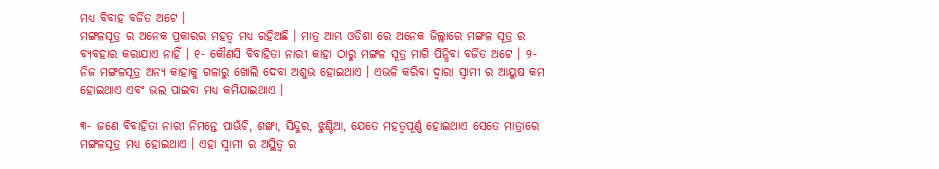ମଧ୍ୟ ବିବାହ ବର୍ଜିତ ଅଟେ ।
ମଙ୍ଗଳସୂତ୍ର ର ଅନେକ ପ୍ରକାରର ମହତ୍ଵ ମଧ୍ୟ ରହିଅଛି । ମାତ୍ର ଆମ୍ଭ ଓଡିଶା ରେ ଅନେକ ଜିଲ୍ଲାରେ ମଙ୍ଗଳ ସୂତ୍ର ର ବ୍ୟବହାର କରାଯାଏ ନାହିଁ । ୧- କୌଣସି ବିବାହିତା ନାରୀ କାହା ଠାରୁ ମଙ୍ଗଳ ସୂତ୍ର ମାଗି ପିନ୍ଧିବା ବର୍ଜିତ ଅଟେ । ୨- ନିଜ ମଙ୍ଗଳସୂତ୍ର ଅନ୍ୟ କାହାକୁ ଗଳାରୁ ଖୋଲି ଦେବା ଅଶୁଭ ହୋଇଥାଏ । ଏଭଳି କରିବା ଦ୍ଵାରା ସ୍ଵାମୀ ର ଆୟୁଷ କମ ହୋଇଥାଏ ଏବଂ ଭଲ ପାଇବା ମଧ୍ୟ କମିଯାଇଥାଏ ।

୩- ଜଣେ ବିବାହିତା ନାରୀ ନିମନ୍ତେ ପାଊଁଚି, ଶଙ୍ଖା, ସିନ୍ଦୁର, ଝୁଣ୍ଟିଆ, ଯେତେ ମହତ୍ଵପୂର୍ଣ୍ଣ ହୋଇଥାଏ ସେତେ ମାତ୍ରାରେ ମଙ୍ଗଳସୂତ୍ର ମଧ୍ୟ ହୋଇଥାଏ । ଏହା ସ୍ଵାମୀ ର ଅସ୍ଥିତ୍ଵ ର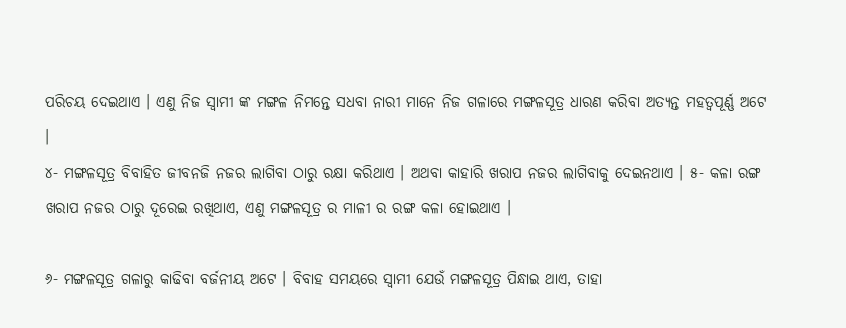ପରିଚୟ ଦେଇଥାଏ । ଏଣୁ ନିଜ ସ୍ଵାମୀ ଙ୍କ ମଙ୍ଗଳ ନିମନ୍ତେ ସଧବା ନାରୀ ମାନେ ନିଜ ଗଳାରେ ମଙ୍ଗଳସୂତ୍ର ଧାରଣ କରିବା ଅତ୍ୟନ୍ତ ମହତ୍ଵପୂର୍ଣ୍ଣ ଅଟେ ।
୪- ମଙ୍ଗଳସୂତ୍ର ବିବାହିତ ଜୀବନଜି ନଜର ଲାଗିବା ଠାରୁ ରକ୍ଷା କରିଥାଏ । ଅଥବା କାହାରି ଖରାପ ନଜର ଲାଗିବାକୁ ଦେଇନଥାଏ । ୫- କଳା ରଙ୍ଗ ଖରାପ ନଜର ଠାରୁ ଦୂରେଇ ରଖିଥାଏ, ଏଣୁ ମଙ୍ଗଳସୂତ୍ର ର ମାଳୀ ର ରଙ୍ଗ କଳା ହୋଇଥାଏ ।

୬- ମଙ୍ଗଳସୂତ୍ର ଗଳାରୁ କାଢିବା ବର୍ଜନୀୟ ଅଟେ । ବିବାହ ସମୟରେ ସ୍ଵାମୀ ଯେଉଁ ମଙ୍ଗଳସୂତ୍ର ପିନ୍ଧାଇ ଥାଏ, ତାହା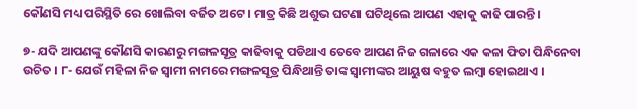କୌଣସି ମଧ୍ୟ ପରିସ୍ଥିତି ରେ ଖୋଲିବା ବର୍ଜିତ ଅଟେ । ମାତ୍ର କିଛି ଅଶୁଭ ଘଟଣା ଘଟିଥିଲେ ଆପଣ ଏହାକୁ କାଢି ପାରନ୍ତି ।

୭- ଯଦି ଆପଣଙ୍କୁ କୌଣସି କାରଣରୁ ମଙ୍ଗଳସୂତ୍ର କାଢିବାକୁ ପଡିଥାଏ ତେବେ ଆପଣ ନିଜ ଗଳାରେ ଏକ କଳା ଫିତା ପିନ୍ଧିନେବା ଉଚିତ । ୮- ଯେଉଁ ମହିଳା ନିଜ ସ୍ଵାମୀ ନାମରେ ମଙ୍ଗଳସୂତ୍ର ପିନ୍ଧିଥାନ୍ତି ତାଙ୍କ ସ୍ଵାମୀଙ୍କର ଆୟୁଷ ବହୁତ ଲମ୍ବା ହୋଇଥାଏ ।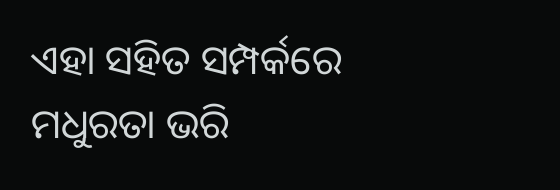ଏହା ସହିତ ସମ୍ପର୍କରେ ମଧୁରତା ଭରି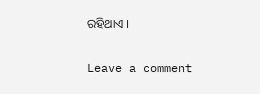ରହିଥାଏ ।

Leave a comment